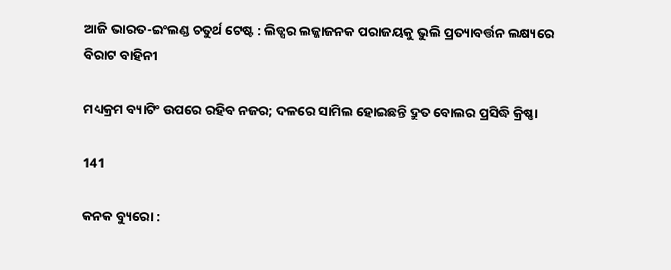ଆଜି ଭାରତ-ଇଂଲଣ୍ଡ ଚତୁର୍ଥ ଟେଷ୍ଟ : ଲିଡ୍ସର ଲଜ୍ଜାଜନକ ପରାଜୟକୁ ଭୁଲି ପ୍ରତ୍ୟାବର୍ତ୍ତନ ଲକ୍ଷ୍ୟରେ ବିରାଟ ବାହିନୀ

ମଧ୍ୟକ୍ରମ ବ୍ୟାଟିଂ ଉପରେ ରହିବ ନଜର; ଦଳରେ ସାମିଲ ହୋଇଛନ୍ତି ଦ୍ରୁତ ବୋଲର ପ୍ରସିଦ୍ଧି କ୍ରିଷ୍ଣା

141

କନକ ବ୍ୟୁରୋ :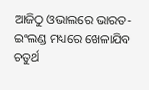ଆଜିଠୁ ଓଭାଲରେ ଭାରତ-ଇଂଲଣ୍ଡ ମଧ୍ୟରେ ଖେଳାଯିବ ଚତୁର୍ଥ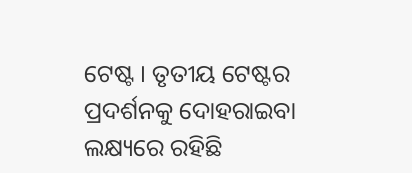ଟେଷ୍ଟ । ତୃତୀୟ ଟେଷ୍ଟର ପ୍ରଦର୍ଶନକୁ ଦୋହରାଇବା ଲକ୍ଷ୍ୟରେ ରହିଛି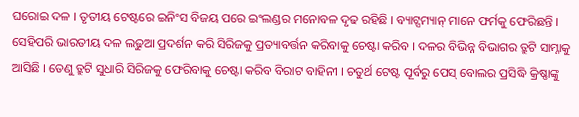ଘରୋଇ ଦଳ । ତୃତୀୟ ଟେଷ୍ଟରେ ଇନିଂସ ବିଜୟ ପରେ ଇଂଲଣ୍ଡର ମନୋବଳ ଦୃଢ ରହିଛି । ବ୍ୟାଟ୍ସମ୍ୟାନ୍ ମାନେ ଫର୍ମକୁ ଫେରିଛନ୍ତି । ସେହିପରି ଭାରତୀୟ ଦଳ ଲଢୁଆ ପ୍ରଦର୍ଶନ କରି ସିରିଜକୁ ପ୍ରତ୍ୟାବର୍ତ୍ତନ କରିବାକୁ ଚେଷ୍ଟା କରିବ । ଦଳର ବିଭିନ୍ନ ବିଭାଗର ତ୍ରୁଟି ସାମ୍ନାକୁ ଆସିଛି । ତେଣୁ ତ୍ରୁଟି ସୁଧାରି ସିରିଜକୁ ଫେରିବାକୁ ଚେଷ୍ଟା କରିବ ବିରାଟ ବାହିନୀ । ଚତୁର୍ଥ ଟେଷ୍ଟ ପୂର୍ବରୁ ପେସ୍ ବୋଲର ପ୍ରସିଦ୍ଧି କ୍ରିଷ୍ଣାଙ୍କୁ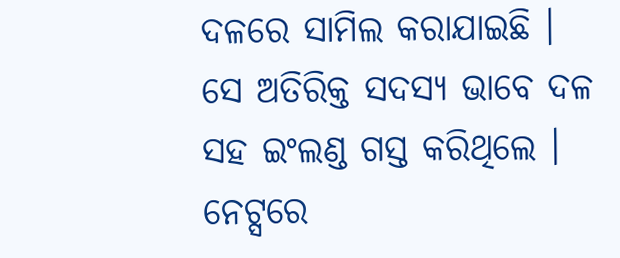ଦଳରେ ସାମିଲ କରାଯାଇଛି । ସେ ଅତିରିକ୍ତ ସଦସ୍ୟ ଭାବେ ଦଳ ସହ ଇଂଲଣ୍ଡ ଗସ୍ତ କରିଥିଲେ । ନେଟ୍ସରେ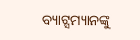ବ୍ୟାଟ୍ସମ୍ୟାନଙ୍କୁ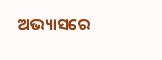ଅଭ୍ୟାସରେ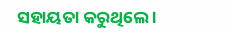ସହାୟତା କରୁଥିଲେ ।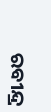ରବୀନ୍ଦ୍ର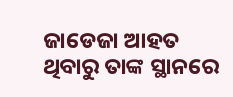ଜାଡେଜା ଆହତ ଥିବାରୁ ତାଙ୍କ ସ୍ଥାନରେ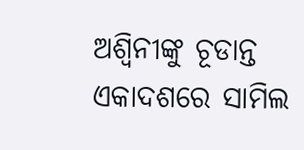ଅଶ୍ୱିନୀଙ୍କୁ ଚୂଡାନ୍ତ ଏକାଦଶରେ ସାମିଲ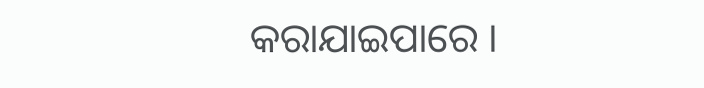କରାଯାଇପାରେ ।